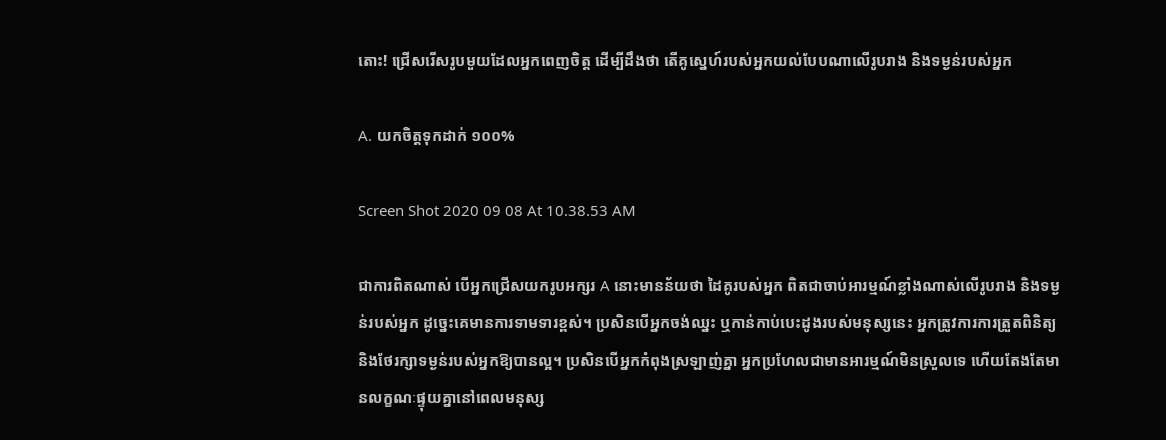តោះ! ជ្រើសរើសរូបមួយដែលអ្នកពេញចិត្ត ដើម្បីដឹងថា តើគូស្នេហ៍របស់អ្នកយល់បែបណាលើរូបរាង និងទម្ងន់របស់អ្នក

A. យកចិត្តទុកដាក់ ១០០%

Screen Shot 2020 09 08 At 10.38.53 AM

ជាការពិតណាស់ បើអ្នកជ្រើសយករូបអក្សរ A នោះមានន័យថា ដៃគូរបស់អ្នក ពិតជាចាប់អារម្មណ៍ខ្លាំងណាស់លើរូបរាង និងទម្ងន់របស់អ្នក ដូច្នេះគេមានការទាមទារខ្ពស់។ ប្រសិនបើអ្នកចង់ឈ្នះ ឬកាន់កាប់បេះដូងរបស់មនុស្សនេះ អ្នកត្រូវការការត្រួតពិនិត្យ និងថែរក្សាទម្ងន់របស់អ្នកឱ្យបានល្អ។ ប្រសិនបើអ្នកកំពុងស្រឡាញ់គ្នា អ្នកប្រហែលជាមានអារម្មណ៍មិនស្រួលទេ ហើយតែងតែមានលក្ខណៈផ្ទុយគ្នានៅពេលមនុស្ស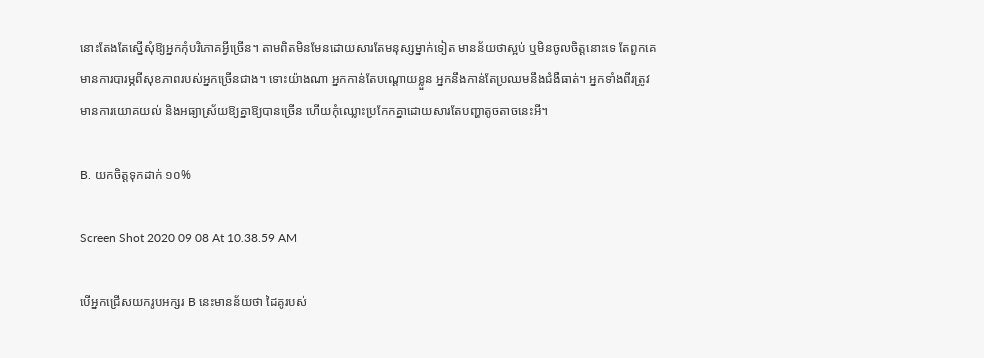នោះតែងតែស្នើសុំឱ្យអ្នកកុំបរិភោគអ្វីច្រើន។ តាមពិតមិនមែនដោយសារតែមនុស្សម្នាក់ទៀត មានន័យថាស្អប់ ឬមិនចូលចិត្តនោះទេ តែពួកគេមានការបារម្ភពីសុខភាពរបស់អ្នកច្រើនជាង។ ទោះយ៉ាងណា អ្នកកាន់តែបណ្ដោយខ្លួន អ្នកនឹងកាន់តែប្រឈមនឹងជំងឺធាត់។ អ្នកទាំងពីរត្រូវមានការយោគយល់ និងអធ្យាស្រ័យឱ្យគ្នាឱ្យបានច្រើន ហើយកុំឈ្លោះប្រកែកគ្នាដោយសារតែបញ្ហាតូចតាចនេះអី។

B. យកចិត្តទុកដាក់ ១០%

Screen Shot 2020 09 08 At 10.38.59 AM

បើអ្នកជ្រើសយករូបអក្សរ B នេះមានន័យថា ដៃគូរបស់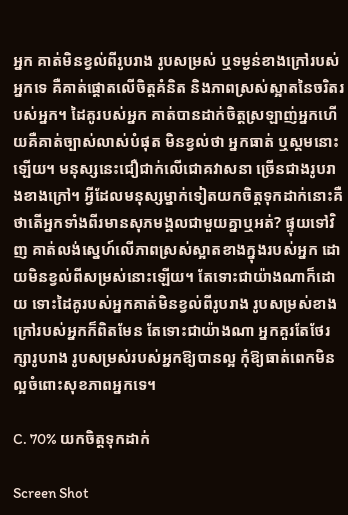អ្នក គាត់មិនខ្វល់ពីរូបរាង រូបសម្រស់ ឬទម្ងន់ខាងក្រៅរបស់អ្នកទេ គឺគាត់ផ្ដោតលើចិត្តគំនិត និងភាពស្រស់ស្អាតនៃចរិតរបស់អ្នក។ ដៃគូរបស់អ្នក គាត់បានដាក់ចិត្តស្រឡាញ់អ្នកហើយគឺគាត់ច្បាស់លាស់បំផុត មិនខ្វល់ថា អ្នកធាត់ ឬស្គមនោះឡើយ។ មនុស្សនេះជឿជាក់លើជោគវាសនា ច្រើនជាងរូបរាងខាងក្រៅ។ អ្វីដែលមនុស្សម្នាក់ទៀតយកចិត្តទុកដាក់នោះគឺ ថាតើអ្នកទាំងពីរមានសុភមង្គលជាមួយគ្នាឬអត់? ផ្ទុយទៅវិញ គាត់លង់ស្នេហ៍លើភាពស្រស់ស្អាតខាងក្នុងរបស់អ្នក ដោយមិនខ្វល់ពីសម្រស់នោះឡើយ។ តែទោះជាយ៉ាងណាក៏ដោយ ទោះដៃគូរបស់អ្នកគាត់មិនខ្វល់ពីរូបរាង រូបសម្រស់ខាងក្រៅរបស់អ្នកក៏ពិតមែន តែទោះជាយ៉ាងណា អ្នកគួរតែថែរក្សារូបរាង រូបសម្រស់របស់អ្នកឱ្យបានល្អ កុំឱ្យធាត់ពេកមិនល្អចំពោះសុខភាពអ្នកទេ។

C. 70% យកចិត្តទុកដាក់

Screen Shot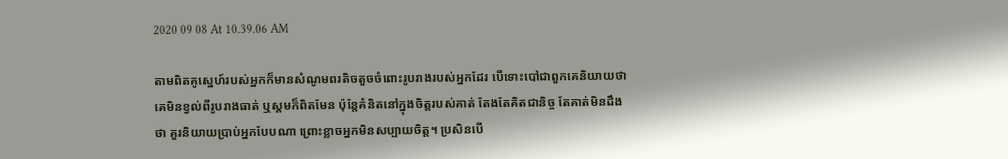2020 09 08 At 10.39.06 AM

តាមពិតគូស្នេហ៍របស់អ្នកក៏មានសំណូមពរតិចតួចចំពោះរូបរាងរបស់អ្នកដែរ បើទោះបៅជាពួកគេនិយាយថា គេមិនខ្វល់ពីរូបរាងធាត់ ឬស្គមក៏ពិតមែន ប៉ុន្តែគំនិតនៅក្នុងចិត្តរបស់គាត់ តែងតែគិតជានិច្ច តែគាត់មិនដឹងថា គួរនិយាយប្រាប់អ្នកបែបណា ព្រោះខ្លាចអ្នកមិនសប្បាយចិត្ត។ ប្រសិនបើ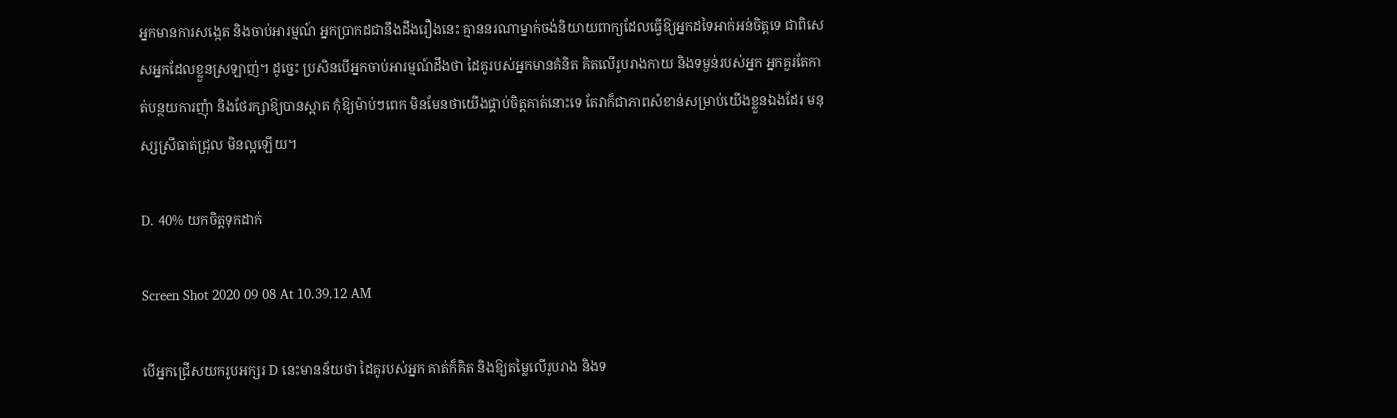អ្នកមានការសង្កេត និងចាប់អារម្មណ៍ អ្នកប្រាកដជានឹងដឹងរឿងនេះ គ្មាននរណាម្នាក់ចង់និយាយពាក្យដែលធ្វើឱ្យអ្នកដទៃអាក់អន់ចិត្តទេ ជាពិសេសអ្នកដែលខ្លួនស្រឡាញ់។ ដូច្នេះ ប្រសិនបើអ្នកចាប់អារម្មណ៍ដឹងថា ដៃគូរបស់អ្នកមានគំនិត គិតលើរូបរាងកាយ និងទម្ងន់របស់អ្នក អ្នកគួរតែកាត់បន្ថយការញុំា និងថែរក្សាឱ្យបានស្អាត កុំឱ្យម៉ាប់ៗពេក មិនមែនថាយើងផ្គាប់ចិត្តគាត់នោះទេ តែវាក៏ជាភាពសំខាន់សម្រាប់យើងខ្លួនឯងដែរ មនុស្សស្រីធាត់ជ្រុល មិនល្អឡើយ។

D. 40% យកចិត្តទុកដាក់

Screen Shot 2020 09 08 At 10.39.12 AM

បើអ្នកជ្រើសយករូបអក្សរ D នេះមានន័យថា ដៃគូរបស់អ្នក គាត់ក៏គិត និងឱ្យតម្លៃលើរូបរាង និងទ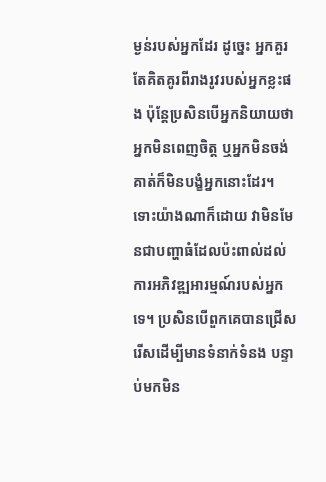ម្ងន់របស់អ្នកដែរ ដូច្នេះ អ្នកគួរតែគិតគូរពីរាងរូវរបស់អ្នកខ្លះផង ប៉ុន្តែប្រសិនបើអ្នកនិយាយថា អ្នកមិនពេញចិត្ត ឬអ្នកមិនចង់ គាត់ក៏មិនបង្ខំអ្នកនោះដែរ។ ទោះយ៉ាងណាក៏ដោយ វាមិនមែនជាបញ្ហាធំដែលប៉ះពាល់ដល់ការអភិវឌ្ឍអារម្មណ៍របស់អ្នកទេ។ ប្រសិនបើពួកគេបានជ្រើសរើសដើម្បីមានទំនាក់ទំនង បន្ទាប់មកមិន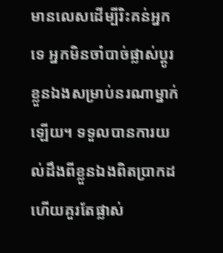មានលេសដើម្បីរិះគន់អ្នកទេ អ្នកមិនចាំបាច់ផ្លាស់ប្តូរខ្លួនឯងសម្រាប់នរណាម្នាក់ឡើយ។ ទទួលបានការយល់ដឹងពីខ្លួនឯងពិតប្រាកដ ហើយគួរតែផ្លាស់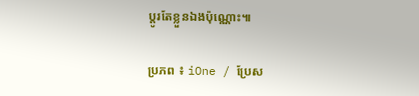ប្តូរតែខ្លួនឯងប៉ុណ្ណោះ៕

ប្រភព ៖ iOne / ប្រែស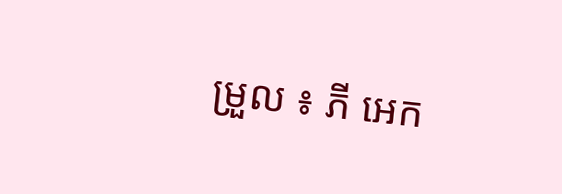ម្រួល ៖ ភី អេក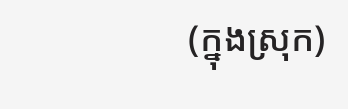(ក្នុងស្រុក)